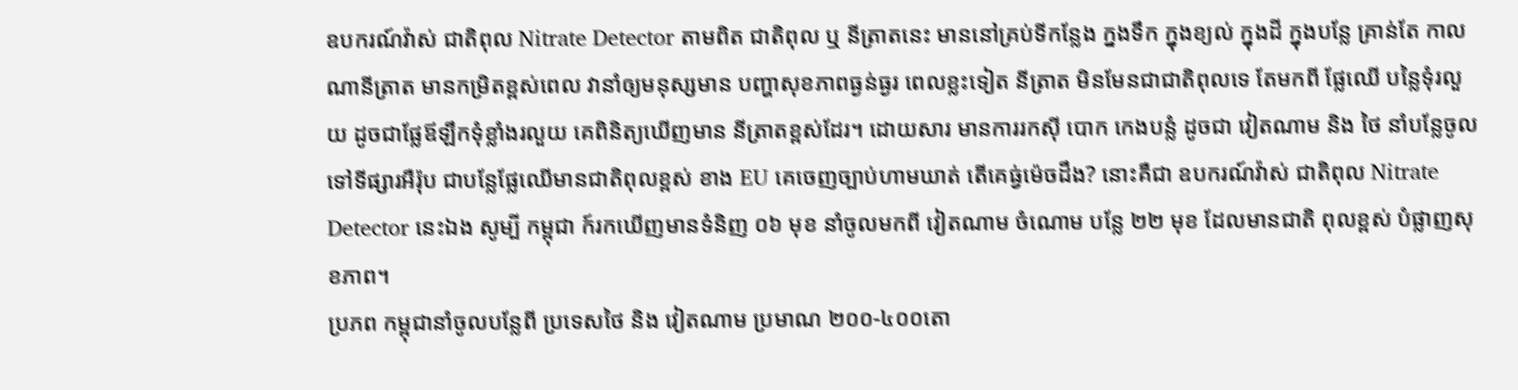ឧបករណ៍វ៉ាស់ ជាតិពុល Nitrate Detector តាមពិត ជាតិពុល ឬ នីត្រាតនេះ មាននៅគ្រប់ទីកន្លែង ក្នងទឹក ក្នុងខ្យល់ ក្នុងដី ក្នុងបន្លែ គ្រាន់តែ កាលណានីត្រាត មានកម្រិតខ្ពស់ពេល វានាំឲ្យមនុស្សមាន បញ្ហាសុខភាពធ្ងន់ធ្ងរ ពេលខ្លះទៀត នីត្រាត មិនមែនជាជាតិពុលទេ តែមកពី ផ្លែឈើ បន្លៃទុំរលួយ ដូចជាផ្លែឪឡឹកទុំខ្លាំងរលួយ គេពិនិត្យឃើញមាន នីត្រាតខ្ពស់ដែរ។ ដោយសារ មានការរកស៊ី បោក កេងបន្លំ ដូចជា វៀតណាម និង ថៃ នាំបន្លែចូលទៅទីផ្សារអឺរ៉ុប ជាបន្លែផ្លែឈើមានជាតិពុលខ្ពស់ ខាង EU គេចេញច្បាប់ហាមឃាត់ តើគេធ្វ់ម៉េចដឹង? នោះគឺជា ឧបករណ៍វ៉ាស់ ជាតិពុល Nitrate Detector នេះឯង សូម្បី កម្ពុជា ក៍រកឃើញមានទំនិញ ០៦ មុខ នាំចូលមកពី វៀតណាម ចំណោម បន្លែ ២២ មុខ ដែលមានជាតិ ពុលខ្ពស់ បំផ្លាញសុខភាព។
ប្រភព កម្ពុជានាំចូលបន្លែពី ប្រទេសថៃ និង វៀតណាម ប្រមាណ ២០០-៤០០តោ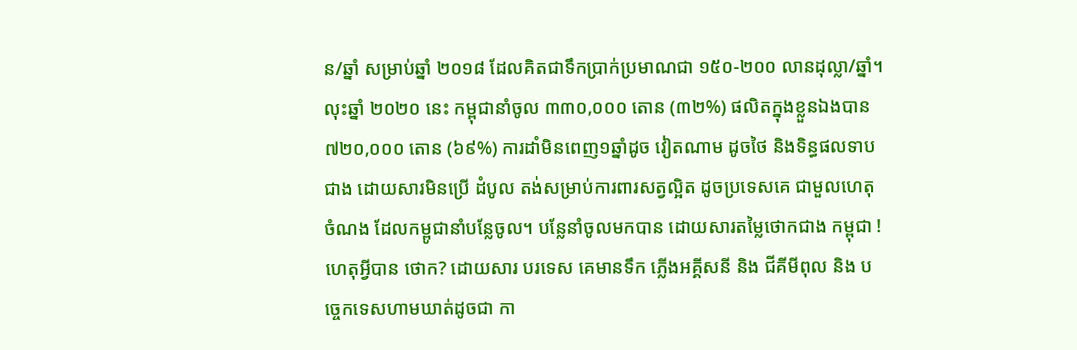ន/ឆ្នាំ សម្រាប់ឆ្នាំ ២០១៨ ដែលគិតជាទឹកប្រាក់ប្រមាណជា ១៥០-២០០ លានដុល្លា/ឆ្នាំ។ លុះឆ្នាំ ២០២០ នេះ កម្ពុជានាំចូល ៣៣០,០០០ តោន (៣២%) ផលិតក្នុងខ្លួនឯងបាន ៧២០,០០០ តោន (៦៩%) ការដាំមិនពេញ១ឆ្នាំដូច វៀតណាម ដូចថៃ និងទិន្ធផលទាបជាង ដោយសារមិនប្រើ ដំបូល តង់សម្រាប់ការពារសត្វល្អិត ដូចប្រទេសគេ ជាមួលហេតុចំណង ដែលកម្ពូជានាំបន្លែចូល។ បន្លែនាំចូលមកបាន ដោយសារតម្លៃថោកជាង កម្ពុជា ! ហេតុអ្វីបាន ថោក? ដោយសារ បរទេស គេមានទឹក ភ្លើងអគ្គីសនី និង ជីគីមីពុល និង បច្ចេកទេសហាមឃាត់ដូចជា កា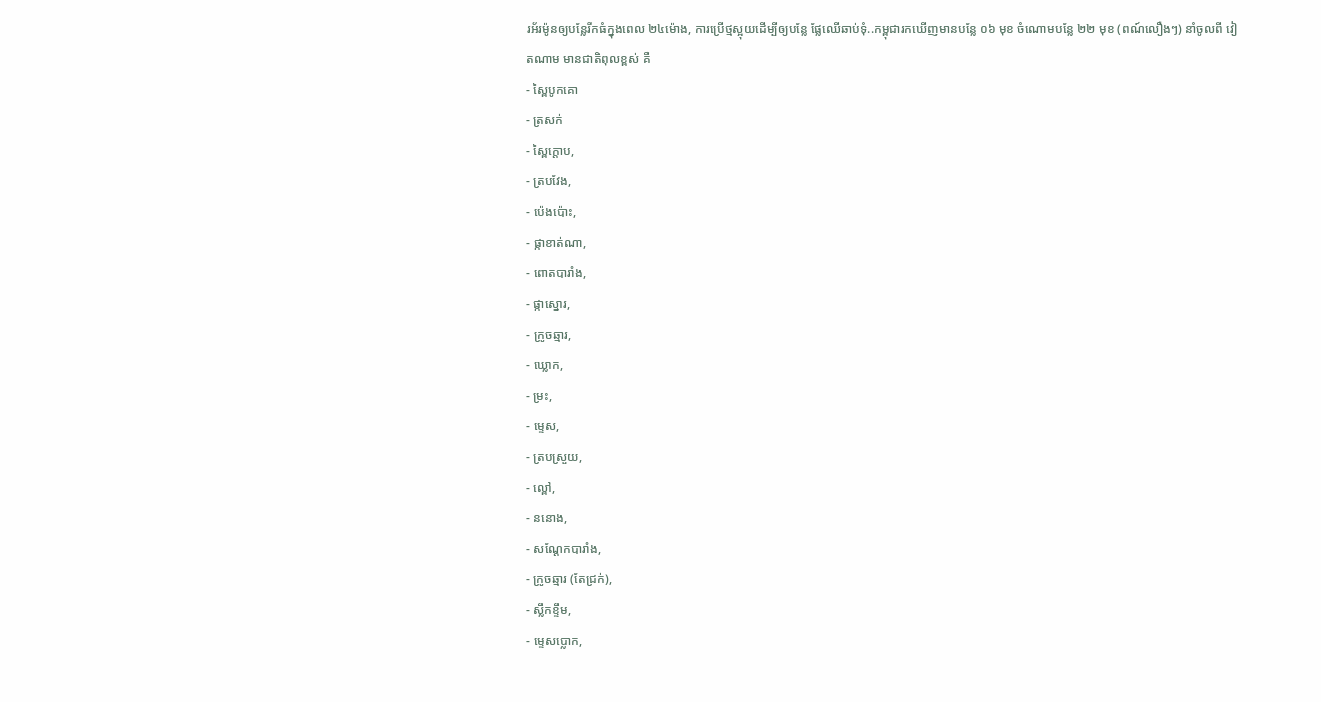រអ័រម៉ូនឲ្យបន្លែរីកធំក្នុងពេល ២៤ម៉ោង, ការប្រើថ្មស្អុយដើម្បីឲ្យបន្លែ ផ្លែឈើឆាប់ទុំ..កម្ពុជារកឃើញមានបន្លែ ០៦ មុខ ចំណោមបន្លែ ២២ មុខ (ពណ៍លឿងៗ) នាំចូលពី វៀតណាម មានជាតិពុលខ្ពស់ គឺ
- ស្ពៃបូកគោ
- ត្រសក់
- ស្ពៃក្ដោប,
- ត្របវែង,
- ប៉េងប៉ោះ,
- ផ្កាខាត់ណា,
- ពោតបារាំង,
- ផ្កាស្នោរ,
- ក្រូចឆ្មារ,
- ឃ្លោក,
- ម្រះ,
- ម្ទេស,
- ត្របស្រួយ,
- ល្ពៅ,
- ននោង,
- សណ្ដែកបារាំង,
- ក្រូចឆ្មារ (តែជ្រក់),
- ស្លឹកខ្ទឹម,
- ម្ទេសប្លោក,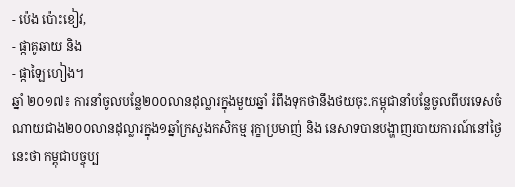- ប៉េង ប៉ោះខៀវ,
- ផ្កាគូឆាយ និង
- ផ្កាឡៃហៀង។
ឆ្នាំ ២០១៧៖ ការនាំចូលបន្លែ២០០លានដុល្លារក្នុងមួយឆ្នាំ រំពឹងទុកថានឹងថយចុះ.កម្ពុជានាំបន្លែចូលពីបរទេសចំណាយជាង២០០លានដុល្លារក្នុង១ឆ្នាំក្រសួងកសិកម្ម រុក្ខាប្រមាញ់ និង នេសាទបានបង្ហាញរបាយការណ៍នៅថ្ងៃនេះថា កម្ពុជាបច្ចុប្ប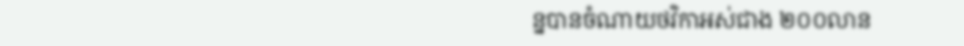ន្នបានចំណាយថវិកាអស់ជាង ២០០លាន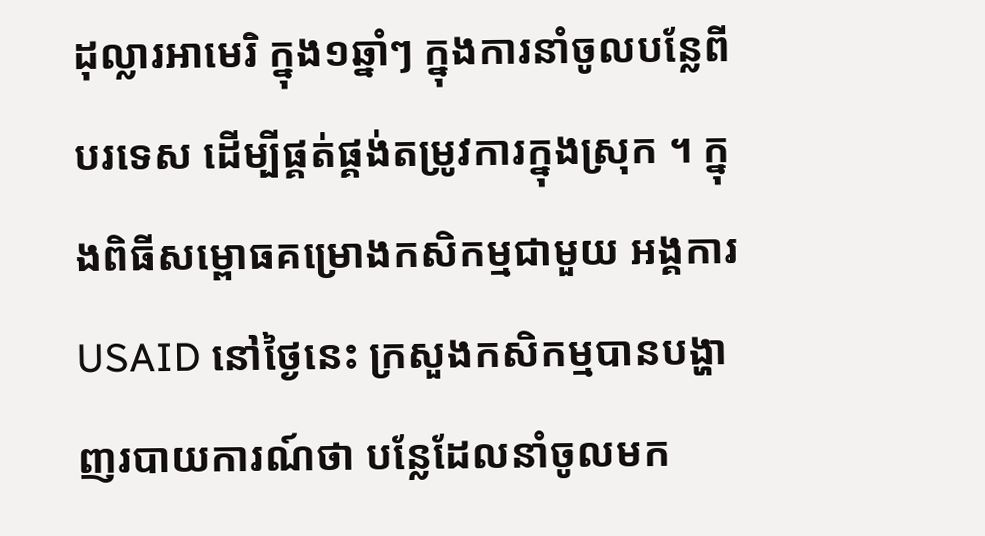ដុល្លារអាមេរិ ក្នុង១ឆ្នាំៗ ក្នុងការនាំចូលបន្លែពីបរទេស ដើម្បីផ្គត់ផ្គង់តម្រូវការក្នុងស្រុក ។ ក្នុងពិធីសម្ពោធគម្រោងកសិកម្មជាមួយ អង្គការ USAID នៅថ្ងៃនេះ ក្រសួងកសិកម្មបានបង្ហាញរបាយការណ៍ថា បន្លែដែលនាំចូលមក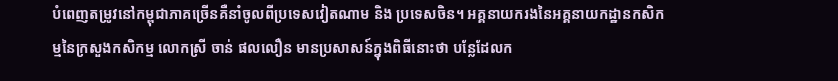បំពេញតម្រូវនៅកម្ពុជាភាគច្រើនគឺនាំចូលពីប្រទេសវៀតណាម និង ប្រទេសចិន។ អគ្គនាយករងនៃអគ្គនាយកដ្ឋានកសិកម្មនៃក្រសួងកសិកម្ម លោកស្រី ចាន់ ផលលឿន មានប្រសាសន៍ក្នុងពិធីនោះថា បន្លែដែលក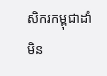សិករកម្ពុជាដាំមិន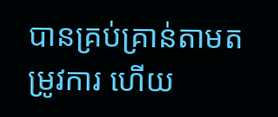បានគ្រប់គ្រាន់តាមតម្រូវការ ហើយ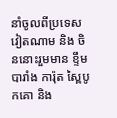នាំចូលពីប្រទេសវៀតណាម និង ចិននោះរួមមាន ខ្ទឹមបារាំង ការ៉ុត ស្ពៃបូកគោ និង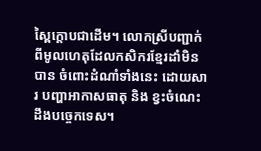ស្ពៃក្តោបជាដើម។ លោកស្រីបញ្ជាក់ពីមូលហេតុដែលកសិករខ្មែរដាំមិនបាន ចំពោះដំណាំទាំងនេះ ដោយសារ បញ្ហាអាកាសធាតុ និង ខ្វះចំណេះដឹងបច្ចេកទេស។